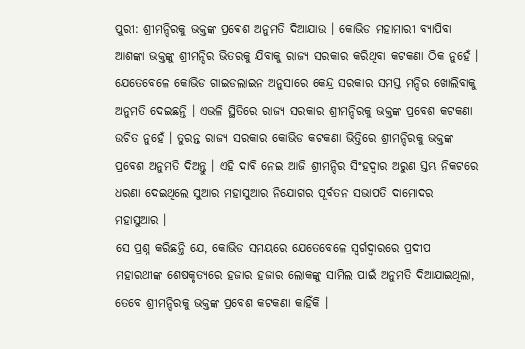ପୁରୀ: ଶ୍ରୀମନ୍ଦିରକୁ ଭକ୍ତଙ୍କ ପ୍ରଵେଶ ଅନୁମତି ଦିଆଯାଉ । କୋଭିଡ ମହାମାରୀ ବ୍ୟାପିବା ଆଶଙ୍କା ଭକ୍ତଙ୍କୁ ଶ୍ରୀମନ୍ଦିର ଭିତରକୁ ଯିବାକୁ ରାଜ୍ୟ ସରକାର କରିଥିବା କଟକଣା ଠିକ ନୁହେଁ । ଯେତେବେଳେ କୋଭିଡ ଗାଇଡଲାଇନ ଅନୁସାରେ କେନ୍ଦ୍ର ସରକାର ସମସ୍ତ ମନ୍ଦିର ଖୋଲିବାକୁ ଅନୁମତି ଦେଇଛନ୍ତି । ଏଭଳି ସ୍ଥିତିରେ ରାଜ୍ୟ ସରକାର ଶ୍ରୀମନ୍ଦିରକୁ ଭକ୍ତଙ୍କ ପ୍ରବେଶ କଟକଣା ଉଚିତ ନୁହେଁ । ତୁରନ୍ତ ରାଜ୍ୟ ସରକାର କୋଭିଡ କଟକଣା ଭିତ୍ତିରେ ଶ୍ରୀମନ୍ଦିରକୁ ଭକ୍ତଙ୍କ ପ୍ରବେଶ ଅନୁମତି ଦିଅନ୍ତୁ । ଏହି ଦାବି ନେଇ ଆଜି ଶ୍ରୀମନ୍ଦିର ସିଂହଦ୍ୱାର ଅରୁଣ ସ୍ତମ୍ଭ ନିକଟରେ ଧରଣା ଦେଇଥିଲେ ସୁଆର ମହାସୁଆର ନିଯୋଗର ପୂର୍ବତନ ସଭାପତି ଦାମୋଦର ମହାସୁଆର ।
ସେ ପ୍ରଶ୍ନ କରିଛନ୍ତି ଯେ, କୋଭିଡ ସମୟରେ ଯେତେବେଳେ ସ୍ଵର୍ଗଦ୍ୱାରରେ ପ୍ରଦୀପ ମହାରଥୀଙ୍କ ଶେଷକୃତ୍ୟରେ ହଜାର ହଜାର ଲୋକଙ୍କୁ ସାମିଲ ପାଇଁ ଅନୁମତି ଦିଆଯାଇଥିଲା, ତେବେ ଶ୍ରୀମନ୍ଦିରକୁ ଭକ୍ତଙ୍କ ପ୍ରବେଶ କଟକଣା କାହିଁକି ।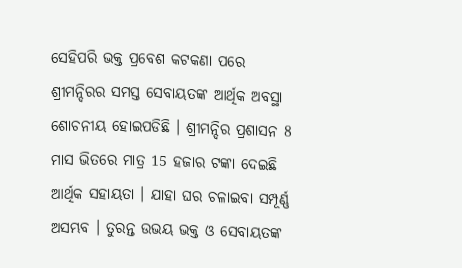ସେହିପରି ଭକ୍ତ ପ୍ରବେଶ କଟକଣା ପରେ ଶ୍ରୀମନ୍ଦିରର ସମସ୍ତ ସେବାୟତଙ୍କ ଆର୍ଥିକ ଅବସ୍ଥା ଶୋଚନୀୟ ହୋଇପଡିଛି । ଶ୍ରୀମନ୍ଦିର ପ୍ରଶାସନ 8 ମାସ ଭିତରେ ମାତ୍ର 15 ହଜାର ଟଙ୍କା ଦେଇଛି ଆର୍ଥିକ ସହାୟତା । ଯାହା ଘର ଚଳାଇବା ସମ୍ପୂର୍ଣ୍ଣ ଅସମ୍ଭବ । ତୁରନ୍ତ ଉଭୟ ଭକ୍ତ ଓ ସେବାୟତଙ୍କ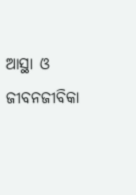ଆସ୍ଥା ଓ ଜୀବନଜୀବିକା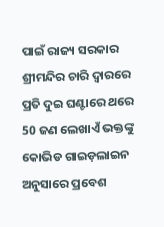ପାଇଁ ରାଜ୍ୟ ସରକାର ଶ୍ରୀମନ୍ଦିର ଚାରି ଦ୍ୱାରରେ ପ୍ରତି ଦୁଇ ଘଣ୍ଟାରେ ଥରେ 50 ଜଣ ଲେଖାଏଁ ଭକ୍ତଙ୍କୁ କୋଭିଡ ଗାଇଡ଼ଲାଇନ ଅନୁସାରେ ପ୍ରବେଶ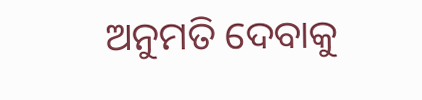ଅନୁମତି ଦେବାକୁ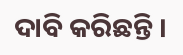ଦାବି କରିଛନ୍ତି ।